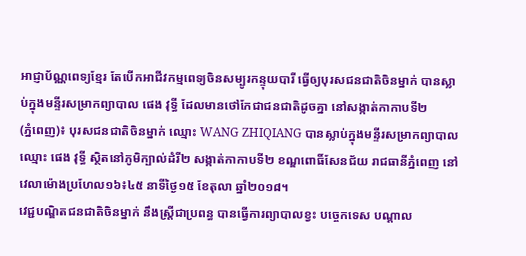អាជ្ញាប័ណ្ណពេទ្យខ្មែរ តែបើកអាជីវកម្មពេទ្យចិនសម្បូរកន្ទុយបារី ធ្វើឲ្យបុរសជនជាតិចិនម្នាក់ បានស្លាប់ក្នុងមន្ទីរសម្រាកព្យាបាល ផេង វុទ្ធី ដែលមានថៅកែជាជនជាតិដូចគ្នា នៅសង្កាត់កាកាបទី២
(ភ្នំពេញ)៖ បុរសជនជាតិចិនម្នាក់ ឈ្មោះ WANG ZHIQIANG បានស្លាប់ក្នុងមន្ទីរសម្រាកព្យាបាល ឈ្មោះ ផេង វុទ្ធី ស្ថិតនៅភូមិក្បាល់ដំរី២ សង្កាត់កាកាបទី២ ខណ្ឌពោធិ៍សែនជ័យ រាជធានីភ្នំពេញ នៅវេលាម៉ោងប្រហែល១៦៖៤៥ នាទីថ្ងៃ១៥ ខែតុលា ឆ្នាំ២០១៨។
វេជ្ជបណ្ឌិតជនជាតិចិនម្នាក់ នឹងស្រ្តីជាប្រពន្ធ បានធ្វើការព្យាបាលខ្វះ បច្ចេកទេស បណ្តាល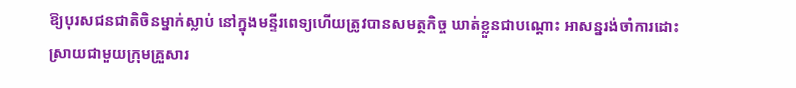ឱ្យបុរសជនជាតិចិនម្នាក់ស្លាប់ នៅក្នុងមន្ទីរពេទ្យហើយត្រូវបានសមត្ថកិច្ច ឃាត់ខ្លួនជាបណ្តោះ អាសន្នរង់ចាំការដោះស្រាយជាមួយក្រុមគ្រួសារ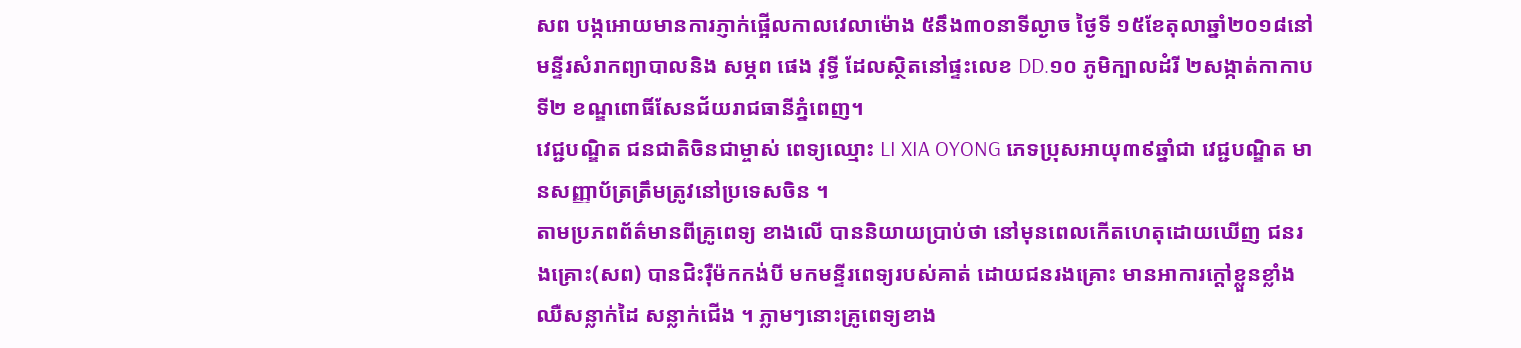សព បង្កអោយមានការភ្ញាក់ផ្អើលកាលវេលាម៉ោង ៥នឹង៣០នាទីល្ងាច ថ្ងៃទី ១៥ខែតុលាឆ្នាំ២០១៨នៅ មន្ទីរសំរាកព្យាបាលនិង សម្ភព ផេង វុទ្ធី ដែលស្ថិតនៅផ្ទះលេខ DD.១០ ភូមិក្បាលដំរី ២សង្កាត់កាកាបទី២ ខណ្ឌពោធិ៍សែនជ័យរាជធានីភ្នំពេញ។
វេជ្ជបណ្ឌិត ជនជាតិចិនជាម្ចាស់ ពេទ្យឈ្មោះ LI XIA OYONG ភេទប្រុសអាយុ៣៩ឆ្នាំជា វេជ្ជបណ្ឌិត មានសញ្ញាប័ត្រត្រឹមត្រូវនៅប្រទេសចិន ។
តាមប្រភពព័ត៌មានពីគ្រូពេទ្យ ខាងលើ បាននិយាយប្រាប់ថា នៅមុនពេលកើតហេតុដោយឃើញ ជនរងគ្រោះ(សព) បានជិះរ៉ឺម៉កកង់បី មកមន្ទីរពេទ្យរបស់គាត់ ដោយជនរងគ្រោះ មានអាការក្តៅខ្លួនខ្លាំង ឈឺសន្លាក់ដៃ សន្លាក់ជើង ។ ភ្លាមៗនោះគ្រូពេទ្យខាង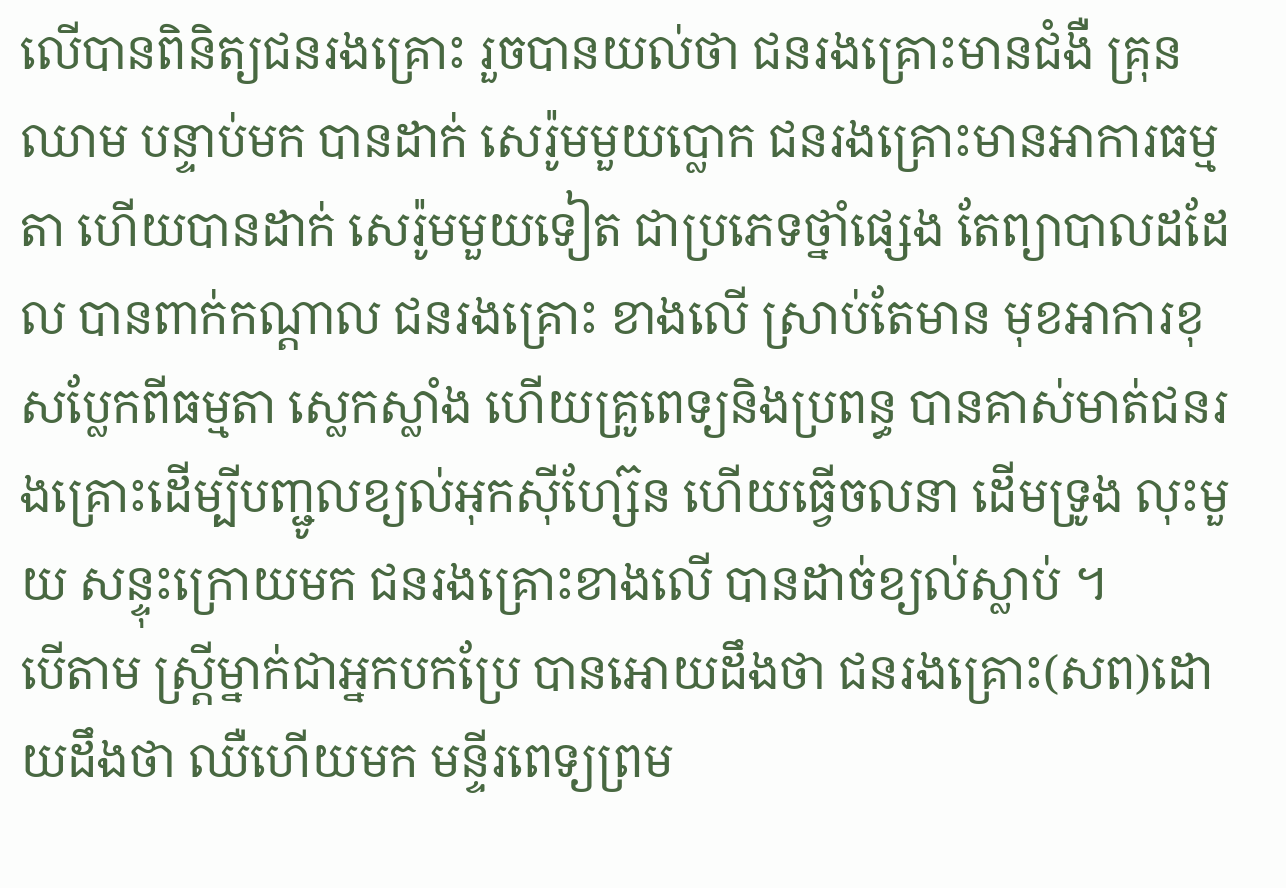លើបានពិនិត្យជនរងគ្រោះ រួចបានយល់ថា ជនរងគ្រោះមានជំងឺ គ្រុនឈាម បន្ទាប់មក បានដាក់ សេរ៉ូមមួយប្លោក ជនរងគ្រោះមានអាការធម្មតា ហើយបានដាក់ សេរ៉ូមមួយទៀត ជាប្រភេទថ្នាំផ្សេង តែព្យាបាលដដែល បានពាក់កណ្តាល ជនរងគ្រោះ ខាងលើ ស្រាប់តែមាន មុខអាការខុសប្លែកពីធម្មតា ស្លេកស្លាំង ហើយគ្រូពេទ្យនិងប្រពន្ធ បានគាស់មាត់ជនរងគ្រោះដើម្បីបញ្ជូលខ្យល់អុកស៊ីហ្ស៊ែន ហើយធ្វើចលនា ដើមទ្រូង លុះមួយ សន្ទុះក្រោយមក ជនរងគ្រោះខាងលើ បានដាច់ខ្យល់ស្លាប់ ។
បើតាម ស្រ្តីម្នាក់ជាអ្នកបកប្រែ បានអោយដឹងថា ជនរងគ្រោះ(សព)ដោយដឹងថា ឈឺហើយមក មន្ទីរពេទ្យព្រម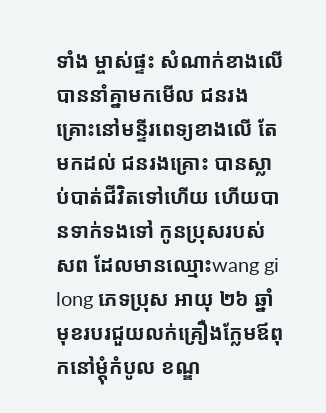ទាំង ម្ចាស់ផ្ទះ សំណាក់ខាងលើ បាននាំគ្នាមកមើល ជនរងគ្រោះនៅមន្ទីរពេទ្យខាងលើ តែមកដល់ ជនរងគ្រោះ បានស្លាប់បាត់ជីវិតទៅហើយ ហើយបានទាក់ទងទៅ កូនប្រុសរបស់ សព ដែលមានឈ្មោះwang gi long ភេទប្រុស អាយុ ២៦ ឆ្នាំមុខរបរជួយលក់គ្រឿងក្លែមឪពុកនៅម្តុំកំបូល ខណ្ឌ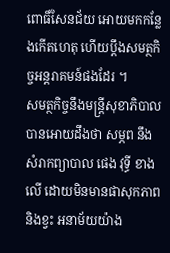ពោធិ៍សែនជ័យ អោយមកកន្លែងកើតហេតុ ហើយប្តឹងសមត្ថកិច្ចអន្តរាគមន៍ផងដែរ ។
សមត្ថកិច្ចនឹងមន្រ្តីសុខាភិបាលបានអោយដឹងថា សម្ភព នឹងសំរាកព្យាបាល ផេង វុទ្ធី ខាងលើ ដោយមិនមានផាសុកភាពនិងខ្វះ អនាម័យយ៉ាង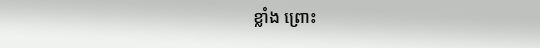ខ្លាំង ព្រោះ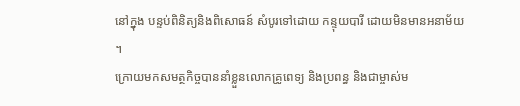នៅក្នុង បន្ទប់ពិនិត្យនិងពិសោធន៍ សំបូរទៅដោយ កន្ទុយបារី ដោយមិនមានអនាម័យ ។
ក្រោយមកសមត្ថកិច្ចបាននាំខ្លួនលោកគ្រូពេទ្យ និងប្រពន្ធ និងជាម្ចាស់ម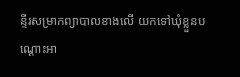ន្ទីរសម្រាកព្យាបាលខាងលើ យកទៅឃុំខ្លួនបណ្តោះអា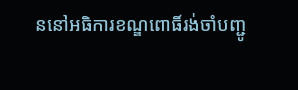ននៅអធិការខណ្ឌពោធិ៍រង់ចាំបញ្ជូ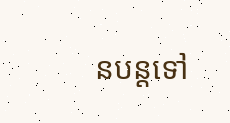នបន្តទៅ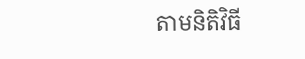តាមនិតិវិធី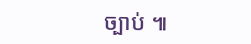ច្បាប់ ៕